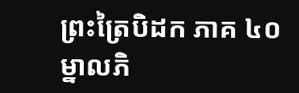ព្រះត្រៃបិដក ភាគ ៤០
ម្នាលភិ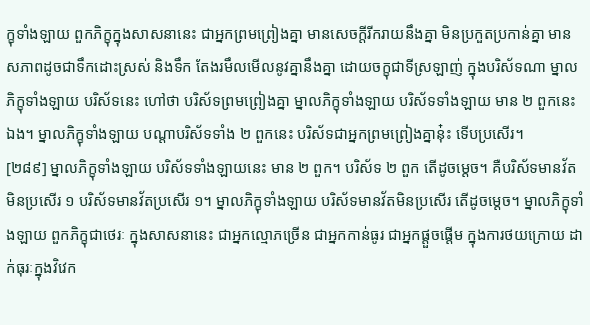ក្ខុទាំងឡាយ ពួកភិក្ខុក្នុងសាសនានេះ ជាអ្នកព្រមព្រៀងគ្នា មានសេចក្ដីរីករាយនឹងគ្នា មិនប្រកួតប្រកាន់គ្នា មានសភាពដូចជាទឹកដោះស្រស់ និងទឹក តែងរមឹលមើលនូវគ្នានឹងគ្នា ដោយចក្ខុជាទីស្រឡាញ់ ក្នុងបរិស័ទណា ម្នាលភិក្ខុទាំងឡាយ បរិស័ទនេះ ហៅថា បរិស័ទព្រមព្រៀងគ្នា ម្នាលភិក្ខុទាំងឡាយ បរិស័ទទាំងឡាយ មាន ២ ពួកនេះឯង។ ម្នាលភិក្ខុទាំងឡាយ បណ្ដាបរិស័ទទាំង ២ ពួកនេះ បរិស័ទជាអ្នកព្រមព្រៀងគ្នានុ៎ះ ទើបប្រសើរ។
[២៨៩] ម្នាលភិក្ខុទាំងឡាយ បរិស័ទទាំងឡាយនេះ មាន ២ ពួក។ បរិស័ទ ២ ពួក តើដូចម្ដេច។ គឺបរិស័ទមានវ័តមិនប្រសើរ ១ បរិស័ទមានវ័តប្រសើរ ១។ ម្នាលភិក្ខុទាំងឡាយ បរិស័ទមានវ័តមិនប្រសើរ តើដូចម្តេច។ ម្នាលភិក្ខុទាំងឡាយ ពួកភិក្ខុជាថេរៈ ក្នុងសាសនានេះ ជាអ្នកល្មោភច្រើន ជាអ្នកកាន់ធូរ ជាអ្នកផ្តួចផ្តើម ក្នុងការថយក្រោយ ដាក់ធុរៈក្នុងវិវេក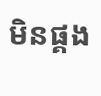មិនផ្គង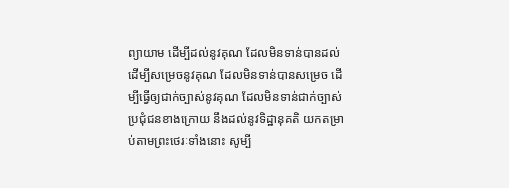ព្យាយាម ដើម្បីដល់នូវគុណ ដែលមិនទាន់បានដល់ ដើម្បីសម្រេចនូវគុណ ដែលមិនទាន់បានសម្រេច ដើម្បីធ្វើឲ្យជាក់ច្បាស់នូវគុណ ដែលមិនទាន់ជាក់ច្បាស់ ប្រជុំជនខាងក្រោយ នឹងដល់នូវទិដ្ឋានុគតិ យកតម្រាប់តាមព្រះថេរៈទាំងនោះ សូម្បី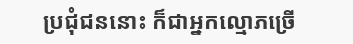ប្រជុំជននោះ ក៏ជាអ្នកល្មោភច្រើ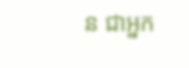ន ជាអ្នក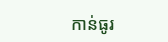កាន់ធូរ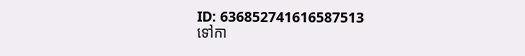ID: 636852741616587513
ទៅកា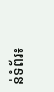ន់ទំព័រ៖